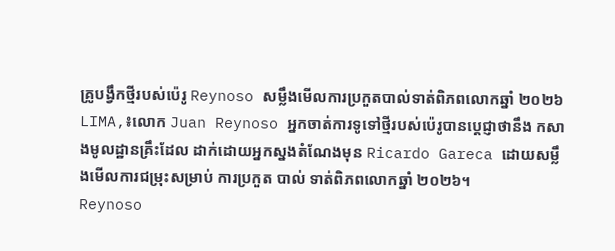គ្រូបង្វឹកថ្មីរបស់ប៉េរូ Reynoso សម្លឹងមើលការប្រកួតបាល់ទាត់ពិភពលោកឆ្នាំ ២០២៦
LIMA,៖លោក Juan Reynoso អ្នកចាត់ការទូទៅថ្មីរបស់ប៉េរូបានប្តេជ្ញាថានឹង កសាងមូលដ្ឋានគ្រឹះដែល ដាក់ដោយអ្នកស្នងតំណែងមុន Ricardo Gareca ដោយសម្លឹងមើលការជម្រុះសម្រាប់ ការប្រកួត បាល់ ទាត់ពិភពលោកឆ្នាំ ២០២៦។
Reynoso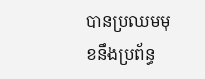បានប្រឈមមុខនឹងប្រព័ន្ធ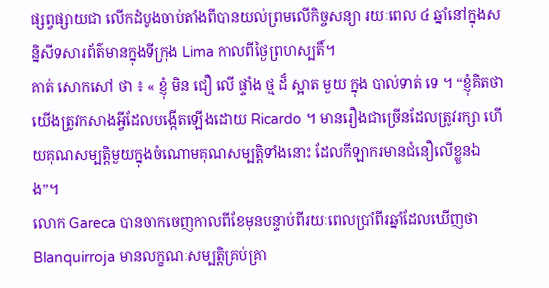ផ្សព្វផ្សាយជា លើកដំបូងចាប់តាំងពីបានយល់ព្រមលើកិច្ចសន្យា រយៈពេល ៤ ឆ្នាំនៅក្នុងសន្និសីទសារព័ត៌មានក្នុងទីក្រុង Lima កាលពីថ្ងៃព្រហស្បតិ៍។
គាត់ សោកសៅ ថា ៖ « ខ្ញុំ មិន ជឿ លើ ផ្ទាំង ថ្ម ដ៏ ស្អាត មួយ ក្នុង បាល់ទាត់ ទេ ។ “ខ្ញុំគិតថា យើងត្រូវកសាងអ្វីដែលបង្កើតឡើងដោយ Ricardo ។ មានរឿងជាច្រើនដែលត្រូវរក្សា ហើយគុណសម្បត្តិមួយក្នុងចំណោមគុណសម្បត្តិទាំងនោះ ដែលកីឡាករមានជំនឿលើខ្លួនឯង”។
លោក Gareca បានចាកចេញកាលពីខែមុនបន្ទាប់ពីរយៈពេលប្រាំពីរឆ្នាំដែលឃើញថា Blanquirroja មានលក្ខណៈសម្បត្តិគ្រប់គ្រា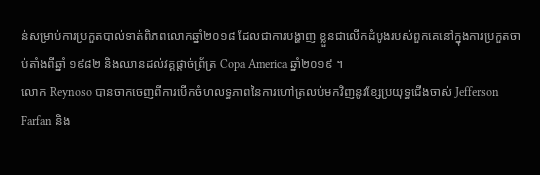ន់សម្រាប់ការប្រកួតបាល់ទាត់ពិភពលោកឆ្នាំ២០១៨ ដែលជាការបង្ហាញ ខ្លួនជាលើកដំបូងរបស់ពួកគេនៅក្នុងការប្រកួតចាប់តាំងពីឆ្នាំ ១៩៨២ និងឈានដល់វគ្គផ្តាច់ព្រ័ត្រ Copa America ឆ្នាំ២០១៩ ។
លោក Reynoso បានចាកចេញពីការបើកចំហលទ្ធភាពនៃការហៅត្រលប់មកវិញនូវខ្សែប្រយុទ្ធជើងចាស់ Jefferson Farfan និង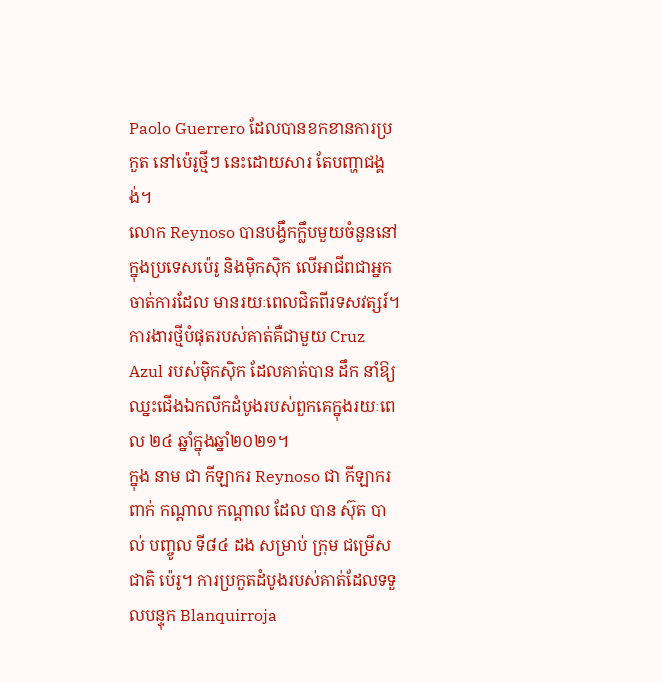Paolo Guerrero ដែលបានខកខានការប្រកួត នៅប៉េរូថ្មីៗ នេះដោយសារ តែបញ្ហាជង្គង់។
លោក Reynoso បានបង្វឹកក្លឹបមួយចំនួននៅក្នុងប្រទេសប៉េរូ និងម៉ិកស៊ិក លើអាជីពជាអ្នកចាត់ការដែល មានរយៈពេលជិតពីរទសវត្សរ៍។ ការងារថ្មីបំផុតរបស់គាត់គឺជាមួយ Cruz Azul របស់ម៉ិកស៊ិក ដែលគាត់បាន ដឹក នាំឱ្យឈ្នះជើងឯកលីកដំបូងរបស់ពួកគេក្នុងរយៈពេល ២៤ ឆ្នាំក្នុងឆ្នាំ២០២១។
ក្នុង នាម ជា កីឡាករ Reynoso ជា កីឡាករ ពាក់ កណ្តាល កណ្តាល ដែល បាន ស៊ុត បាល់ បញ្ចូល ទី៨៤ ដង សម្រាប់ ក្រុម ជម្រើស ជាតិ ប៉េរូ។ ការប្រកួតដំបូងរបស់គាត់ដែលទទួលបន្ទុក Blanquirroja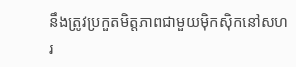នឹងត្រូវប្រកួតមិត្តភាពជាមួយម៉ិកស៊ិកនៅសហរ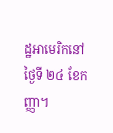ដ្ឋអាមេរិកនៅថ្ងៃទី ២៤ ខែកញ្ញា។